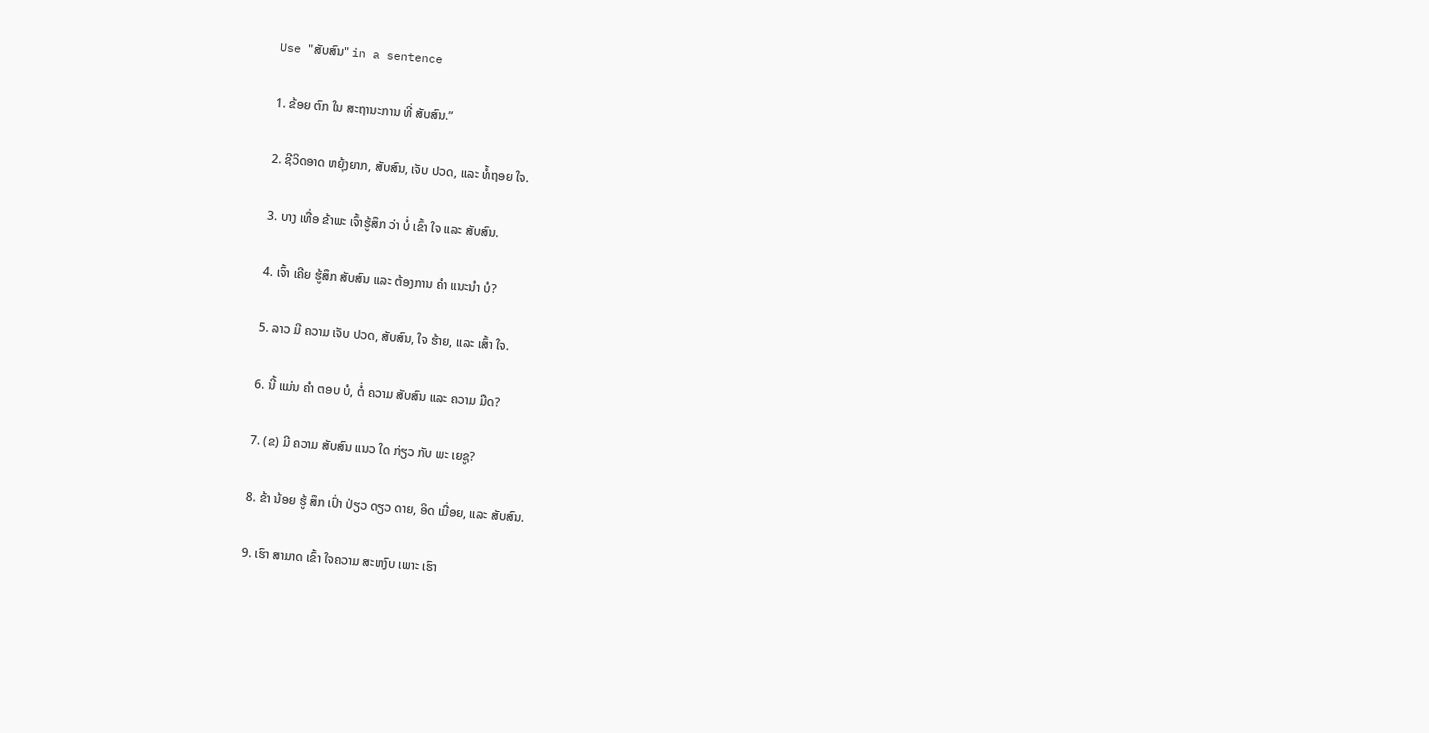Use "ສັບສົນ" in a sentence

1. ຂ້ອຍ ຕົກ ໃນ ສະຖານະການ ທີ່ ສັບສົນ.”

2. ຊີວິດອາດ ຫຍຸ້ງຍາກ, ສັບສົນ, ເຈັບ ປວດ, ແລະ ທໍ້ຖອຍ ໃຈ.

3. ບາງ ເທື່ອ ຂ້າພະ ເຈົ້າຮູ້ສຶກ ວ່າ ບໍ່ ເຂົ້າ ໃຈ ແລະ ສັບສົນ.

4. ເຈົ້າ ເຄີຍ ຮູ້ສຶກ ສັບສົນ ແລະ ຕ້ອງການ ຄໍາ ແນະນໍາ ບໍ?

5. ລາວ ມີ ຄວາມ ເຈັບ ປວດ, ສັບສົນ, ໃຈ ຮ້າຍ, ແລະ ເສົ້າ ໃຈ.

6. ນີ້ ແມ່ນ ຄໍາ ຕອບ ບໍ, ຕໍ່ ຄວາມ ສັບສົນ ແລະ ຄວາມ ມືດ?

7. (ຂ) ມີ ຄວາມ ສັບສົນ ແນວ ໃດ ກ່ຽວ ກັບ ພະ ເຍຊູ?

8. ຂ້າ ນ້ອຍ ຮູ້ ສຶກ ເປົ່າ ປ່ຽວ ດຽວ ດາຍ, ອິດ ເມື່ອຍ, ແລະ ສັບສົນ.

9. ເຮົາ ສາມາດ ເຂົ້າ ໃຈຄວາມ ສະຫງົບ ເພາະ ເຮົາ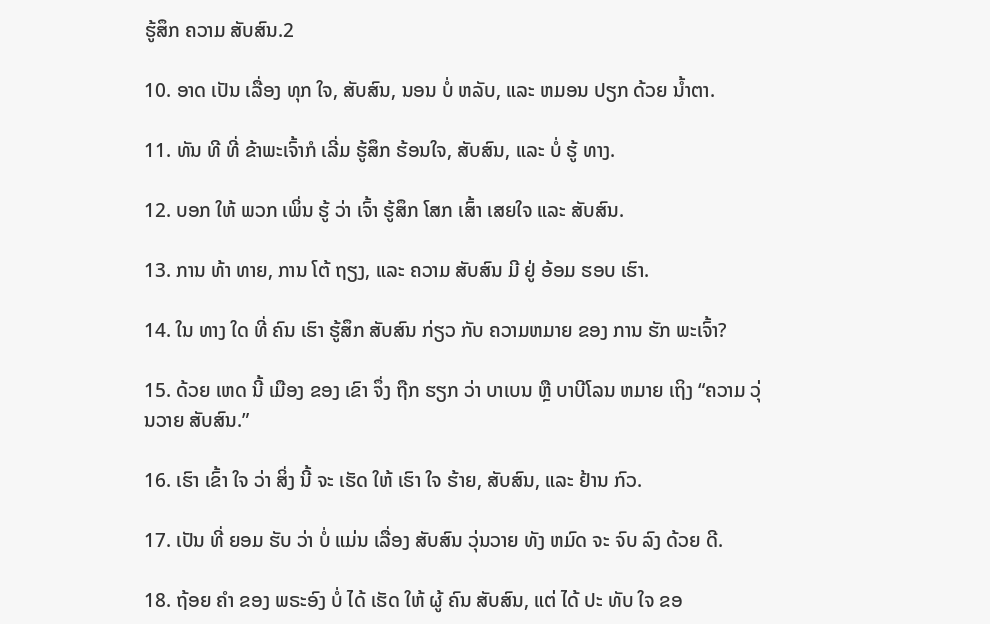ຮູ້ສຶກ ຄວາມ ສັບສົນ.2

10. ອາດ ເປັນ ເລື່ອງ ທຸກ ໃຈ, ສັບສົນ, ນອນ ບໍ່ ຫລັບ, ແລະ ຫມອນ ປຽກ ດ້ວຍ ນ້ຳຕາ.

11. ທັນ ທີ ທີ່ ຂ້າພະເຈົ້າກໍ ເລີ່ມ ຮູ້ສຶກ ຮ້ອນໃຈ, ສັບສົນ, ແລະ ບໍ່ ຮູ້ ທາງ.

12. ບອກ ໃຫ້ ພວກ ເພິ່ນ ຮູ້ ວ່າ ເຈົ້າ ຮູ້ສຶກ ໂສກ ເສົ້າ ເສຍໃຈ ແລະ ສັບສົນ.

13. ການ ທ້າ ທາຍ, ການ ໂຕ້ ຖຽງ, ແລະ ຄວາມ ສັບສົນ ມີ ຢູ່ ອ້ອມ ຮອບ ເຮົາ.

14. ໃນ ທາງ ໃດ ທີ່ ຄົນ ເຮົາ ຮູ້ສຶກ ສັບສົນ ກ່ຽວ ກັບ ຄວາມຫມາຍ ຂອງ ການ ຮັກ ພະເຈົ້າ?

15. ດ້ວຍ ເຫດ ນີ້ ເມືອງ ຂອງ ເຂົາ ຈຶ່ງ ຖືກ ຮຽກ ວ່າ ບາເບນ ຫຼື ບາບີໂລນ ຫມາຍ ເຖິງ “ຄວາມ ວຸ່ນວາຍ ສັບສົນ.”

16. ເຮົາ ເຂົ້າ ໃຈ ວ່າ ສິ່ງ ນີ້ ຈະ ເຮັດ ໃຫ້ ເຮົາ ໃຈ ຮ້າຍ, ສັບສົນ, ແລະ ຢ້ານ ກົວ.

17. ເປັນ ທີ່ ຍອມ ຮັບ ວ່າ ບໍ່ ແມ່ນ ເລື່ອງ ສັບສົນ ວຸ່ນວາຍ ທັງ ຫມົດ ຈະ ຈົບ ລົງ ດ້ວຍ ດີ.

18. ຖ້ອຍ ຄໍາ ຂອງ ພຣະອົງ ບໍ່ ໄດ້ ເຮັດ ໃຫ້ ຜູ້ ຄົນ ສັບສົນ, ແຕ່ ໄດ້ ປະ ທັບ ໃຈ ຂອ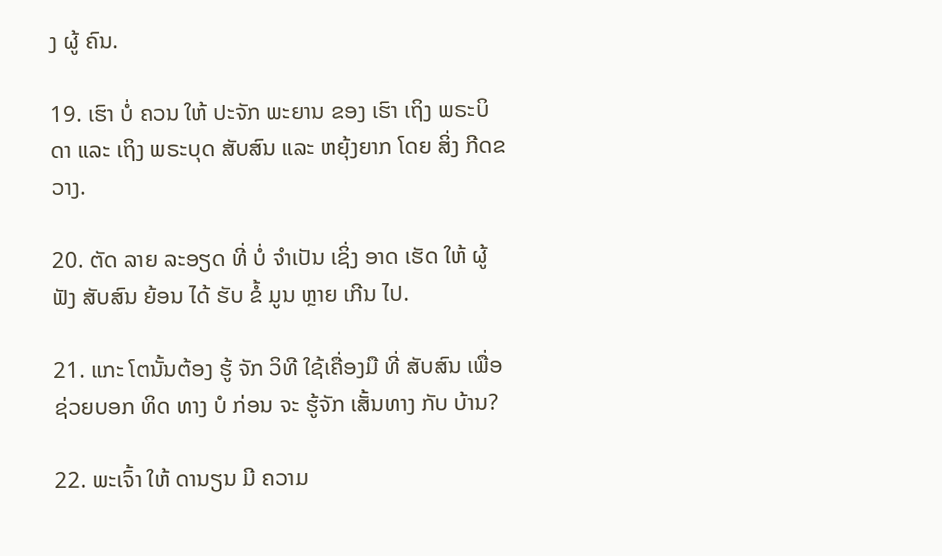ງ ຜູ້ ຄົນ.

19. ເຮົາ ບໍ່ ຄວນ ໃຫ້ ປະຈັກ ພະຍານ ຂອງ ເຮົາ ເຖິງ ພຣະບິດາ ແລະ ເຖິງ ພຣະບຸດ ສັບສົນ ແລະ ຫຍຸ້ງຍາກ ໂດຍ ສິ່ງ ກີດຂວາງ.

20. ຕັດ ລາຍ ລະອຽດ ທີ່ ບໍ່ ຈໍາເປັນ ເຊິ່ງ ອາດ ເຮັດ ໃຫ້ ຜູ້ ຟັງ ສັບສົນ ຍ້ອນ ໄດ້ ຮັບ ຂໍ້ ມູນ ຫຼາຍ ເກີນ ໄປ.

21. ແກະ ໂຕນັ້ນຕ້ອງ ຮູ້ ຈັກ ວິທີ ໃຊ້ເຄື່ອງມື ທີ່ ສັບສົນ ເພື່ອ ຊ່ວຍບອກ ທິດ ທາງ ບໍ ກ່ອນ ຈະ ຮູ້ຈັກ ເສັ້ນທາງ ກັບ ບ້ານ?

22. ພະເຈົ້າ ໃຫ້ ດານຽນ ມີ ຄວາມ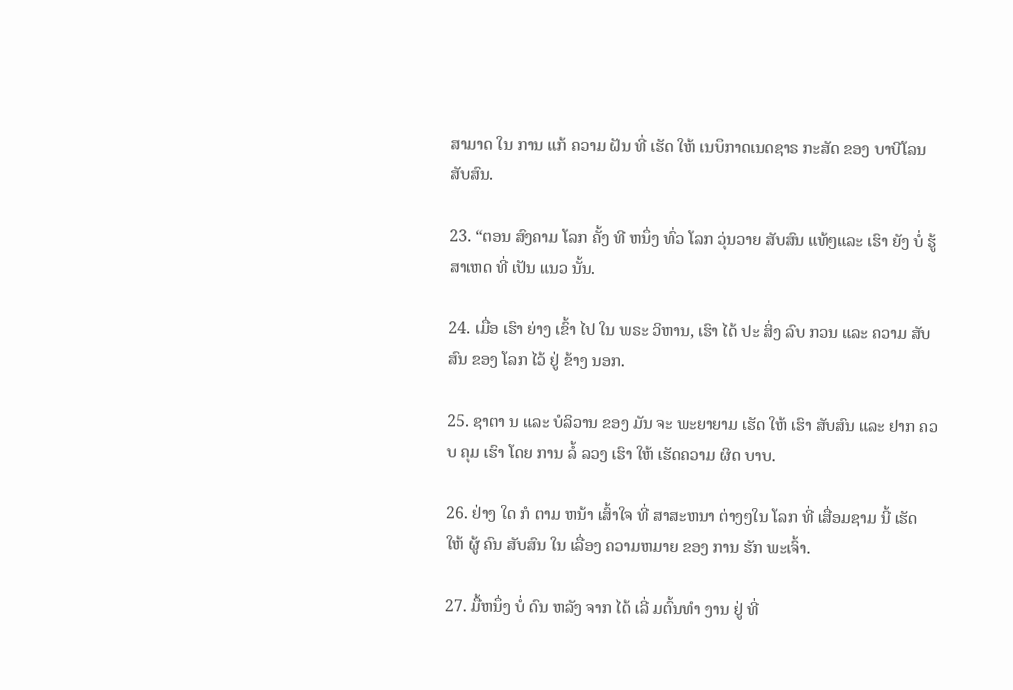ສາມາດ ໃນ ການ ແກ້ ຄວາມ ຝັນ ທີ່ ເຮັດ ໃຫ້ ເນບຶກາດເນດຊາຣ ກະສັດ ຂອງ ບາບີໂລນ ສັບສົນ.

23. “ຕອນ ສົງຄາມ ໂລກ ຄັ້ງ ທີ ຫນຶ່ງ ທົ່ວ ໂລກ ວຸ່ນວາຍ ສັບສົນ ແທ້ໆແລະ ເຮົາ ຍັງ ບໍ່ ຮູ້ ສາເຫດ ທີ່ ເປັນ ແນວ ນັ້ນ.

24. ເມື່ອ ເຮົາ ຍ່າງ ເຂົ້າ ໄປ ໃນ ພຣະ ວິຫານ, ເຮົາ ໄດ້ ປະ ສິ່ງ ລົບ ກວນ ແລະ ຄວາມ ສັບສົນ ຂອງ ໂລກ ໄວ້ ຢູ່ ຂ້າງ ນອກ.

25. ຊາຕາ ນ ແລະ ບໍລິວານ ຂອງ ມັນ ຈະ ພະຍາຍາມ ເຮັດ ໃຫ້ ເຮົາ ສັບສົນ ແລະ ຢາກ ຄວບ ຄຸມ ເຮົາ ໂດຍ ການ ລໍ້ ລວງ ເຮົາ ໃຫ້ ເຮັດຄວາມ ຜິດ ບາບ.

26. ຢ່າງ ໃດ ກໍ ຕາມ ຫນ້າ ເສົ້າໃຈ ທີ່ ສາສະຫນາ ຕ່າງໆໃນ ໂລກ ທີ່ ເສື່ອມຊາມ ນີ້ ເຮັດ ໃຫ້ ຜູ້ ຄົນ ສັບສົນ ໃນ ເລື່ອງ ຄວາມຫມາຍ ຂອງ ການ ຮັກ ພະເຈົ້າ.

27. ມື້ຫນຶ່ງ ບໍ່ ດົນ ຫລັງ ຈາກ ໄດ້ ເລີ່ ມຕົ້ນທໍາ ງານ ຢູ່ ທີ່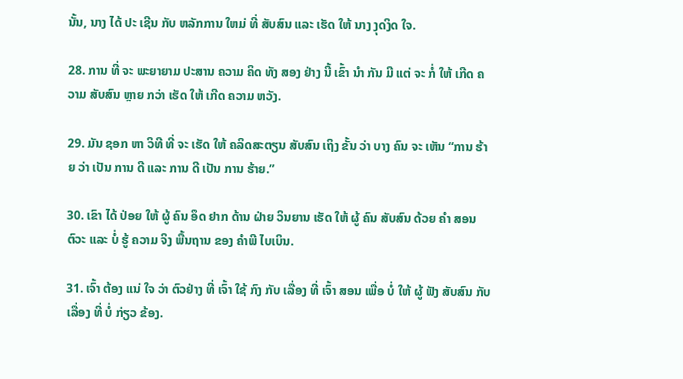ນັ້ນ, ນາງ ໄດ້ ປະ ເຊີນ ກັບ ຫລັກການ ໃຫມ່ ທີ່ ສັບສົນ ແລະ ເຮັດ ໃຫ້ ນາງ ງຸດງິດ ໃຈ.

28. ການ ທີ່ ຈະ ພະຍາຍາມ ປະສານ ຄວາມ ຄິດ ທັງ ສອງ ຢ່າງ ນີ້ ເຂົ້າ ນໍາ ກັນ ມີ ແຕ່ ຈະ ກໍ່ ໃຫ້ ເກີດ ຄວາມ ສັບສົນ ຫຼາຍ ກວ່າ ເຮັດ ໃຫ້ ເກີດ ຄວາມ ຫວັງ.

29. ມັນ ຊອກ ຫາ ວິທີ ທີ່ ຈະ ເຮັດ ໃຫ້ ຄລິດສະຕຽນ ສັບສົນ ເຖິງ ຂັ້ນ ວ່າ ບາງ ຄົນ ຈະ ເຫັນ “ການ ຮ້າຍ ວ່າ ເປັນ ການ ດີ ແລະ ການ ດີ ເປັນ ການ ຮ້າຍ.”

30. ເຂົາ ໄດ້ ປ່ອຍ ໃຫ້ ຜູ້ ຄົນ ອຶດ ຢາກ ດ້ານ ຝ່າຍ ວິນຍານ ເຮັດ ໃຫ້ ຜູ້ ຄົນ ສັບສົນ ດ້ວຍ ຄໍາ ສອນ ຕົວະ ແລະ ບໍ່ ຮູ້ ຄວາມ ຈິງ ພື້ນຖານ ຂອງ ຄໍາພີ ໄບເບິນ.

31. ເຈົ້າ ຕ້ອງ ແນ່ ໃຈ ວ່າ ຕົວຢ່າງ ທີ່ ເຈົ້າ ໃຊ້ ກົງ ກັບ ເລື່ອງ ທີ່ ເຈົ້າ ສອນ ເພື່ອ ບໍ່ ໃຫ້ ຜູ້ ຟັງ ສັບສົນ ກັບ ເລື່ອງ ທີ່ ບໍ່ ກ່ຽວ ຂ້ອງ.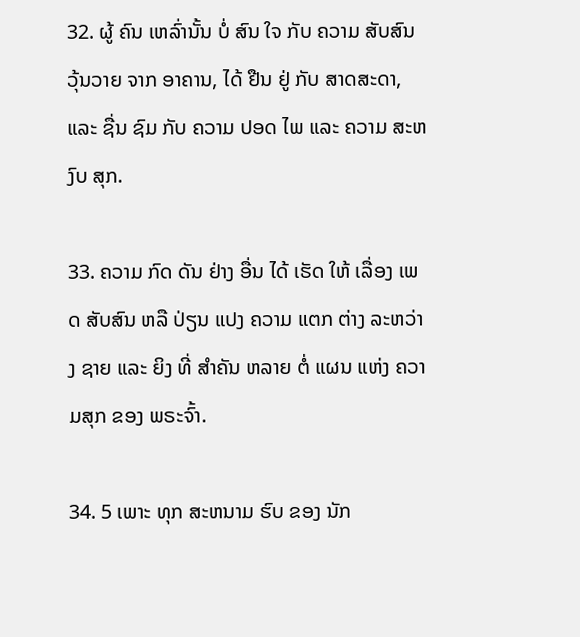32. ຜູ້ ຄົນ ເຫລົ່ານັ້ນ ບໍ່ ສົນ ໃຈ ກັບ ຄວາມ ສັບສົນ ວຸ້ນວາຍ ຈາກ ອາຄານ, ໄດ້ ຢືນ ຢູ່ ກັບ ສາດສະດາ, ແລະ ຊື່ນ ຊົມ ກັບ ຄວາມ ປອດ ໄພ ແລະ ຄວາມ ສະຫງົບ ສຸກ.

33. ຄວາມ ກົດ ດັນ ຢ່າງ ອື່ນ ໄດ້ ເຮັດ ໃຫ້ ເລື່ອງ ເພດ ສັບສົນ ຫລື ປ່ຽນ ແປງ ຄວາມ ແຕກ ຕ່າງ ລະຫວ່າງ ຊາຍ ແລະ ຍິງ ທີ່ ສໍາຄັນ ຫລາຍ ຕໍ່ ແຜນ ແຫ່ງ ຄວາມສຸກ ຂອງ ພຣະຈົ້າ.

34. 5 ເພາະ ທຸກ ສະຫນາມ ຮົບ ຂອງ ນັກ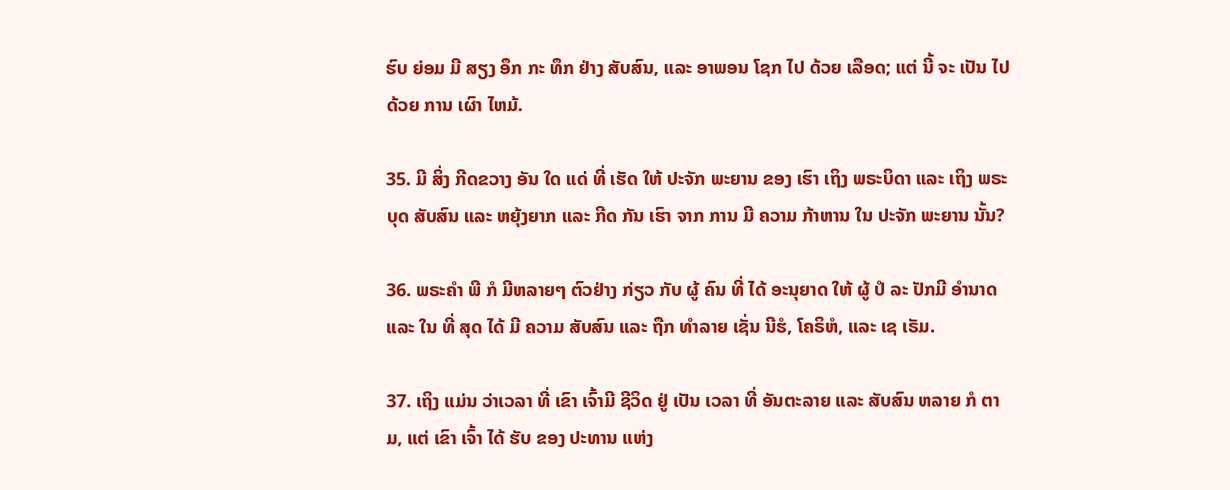ຮົບ ຍ່ອມ ມີ ສຽງ ອຶກ ກະ ທຶກ ຢ່າງ ສັບສົນ, ແລະ ອາພອນ ໂຊກ ໄປ ດ້ວຍ ເລືອດ; ແຕ່ ນີ້ ຈະ ເປັນ ໄປ ດ້ວຍ ການ ເຜົາ ໄຫມ້.

35. ມີ ສິ່ງ ກີດຂວາງ ອັນ ໃດ ແດ່ ທີ່ ເຮັດ ໃຫ້ ປະຈັກ ພະຍານ ຂອງ ເຮົາ ເຖິງ ພຣະບິດາ ແລະ ເຖິງ ພຣະບຸດ ສັບສົນ ແລະ ຫຍຸ້ງຍາກ ແລະ ກີດ ກັນ ເຮົາ ຈາກ ການ ມີ ຄວາມ ກ້າຫານ ໃນ ປະຈັກ ພະຍານ ນັ້ນ?

36. ພຣະຄໍາ ພີ ກໍ ມີຫລາຍໆ ຕົວຢ່າງ ກ່ຽວ ກັບ ຜູ້ ຄົນ ທີ່ ໄດ້ ອະນຸຍາດ ໃຫ້ ຜູ້ ປໍ ລະ ປັກມີ ອໍານາດ ແລະ ໃນ ທີ່ ສຸດ ໄດ້ ມີ ຄວາມ ສັບສົນ ແລະ ຖືກ ທໍາລາຍ ເຊັ່ນ ນີຮໍ, ໂຄຣິຫໍ, ແລະ ເຊ ເຣັມ.

37. ເຖິງ ແມ່ນ ວ່າເວລາ ທີ່ ເຂົາ ເຈົ້າມີ ຊີວິດ ຢູ່ ເປັນ ເວລາ ທີ່ ອັນຕະລາຍ ແລະ ສັບສົນ ຫລາຍ ກໍ ຕາມ, ແຕ່ ເຂົາ ເຈົ້າ ໄດ້ ຮັບ ຂອງ ປະທານ ແຫ່ງ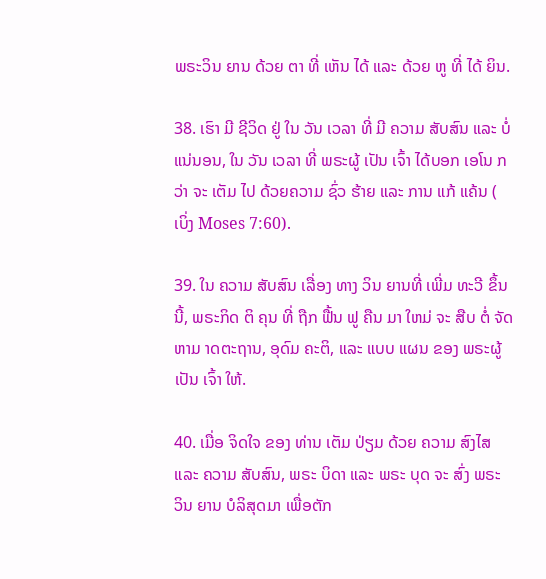ພຣະວິນ ຍານ ດ້ວຍ ຕາ ທີ່ ເຫັນ ໄດ້ ແລະ ດ້ວຍ ຫູ ທີ່ ໄດ້ ຍິນ.

38. ເຮົາ ມີ ຊີວິດ ຢູ່ ໃນ ວັນ ເວລາ ທີ່ ມີ ຄວາມ ສັບສົນ ແລະ ບໍ່ ແນ່ນອນ, ໃນ ວັນ ເວລາ ທີ່ ພຣະຜູ້ ເປັນ ເຈົ້າ ໄດ້ບອກ ເອໂນ ກວ່າ ຈະ ເຕັມ ໄປ ດ້ວຍຄວາມ ຊົ່ວ ຮ້າຍ ແລະ ການ ແກ້ ແຄ້ນ ( ເບິ່ງ Moses 7:60).

39. ໃນ ຄວາມ ສັບສົນ ເລື່ອງ ທາງ ວິນ ຍານທີ່ ເພີ່ມ ທະວີ ຂຶ້ນ ນີ້, ພຣະກິດ ຕິ ຄຸນ ທີ່ ຖືກ ຟື້ນ ຟູ ຄືນ ມາ ໃຫມ່ ຈະ ສືບ ຕໍ່ ຈັດ ຫາມ າດຕະຖານ, ອຸດົມ ຄະຕິ, ແລະ ແບບ ແຜນ ຂອງ ພຣະຜູ້ ເປັນ ເຈົ້າ ໃຫ້.

40. ເມື່ອ ຈິດໃຈ ຂອງ ທ່ານ ເຕັມ ປ່ຽມ ດ້ວຍ ຄວາມ ສົງໄສ ແລະ ຄວາມ ສັບສົນ, ພຣະ ບິດາ ແລະ ພຣະ ບຸດ ຈະ ສົ່ງ ພຣະ ວິນ ຍານ ບໍລິສຸດມາ ເພື່ອຕັກ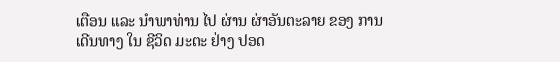ເຕືອນ ແລະ ນໍາພາທ່ານ ໄປ ຜ່ານ ຜ່າອັນຕະລາຍ ຂອງ ການ ເດີນທາງ ໃນ ຊີວິດ ມະຕະ ຢ່າງ ປອດ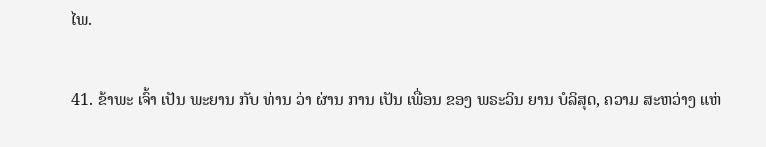ໄພ.

41. ຂ້າພະ ເຈົ້າ ເປັນ ພະຍານ ກັບ ທ່ານ ວ່າ ຜ່ານ ການ ເປັນ ເພື່ອນ ຂອງ ພຣະວິນ ຍານ ບໍລິສຸດ, ຄວາມ ສະຫວ່າງ ແຫ່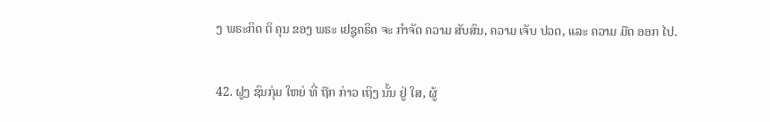ງ ພຣະກິດ ຕິ ຄຸນ ຂອງ ພຣະ ເຢຊູຄຣິດ ຈະ ກໍາຈັດ ຄວາມ ສັບສົນ, ຄວາມ ເຈັບ ປວດ, ແລະ ຄວາມ ມືດ ອອກ ໄປ.

42. ຝູງ ຊົນກຸ່ມ ໃຫຍ່ ທີ່ ຖືກ ກ່າວ ເຖິງ ນັ້ນ ຢູ່ ໃສ, ຜູ້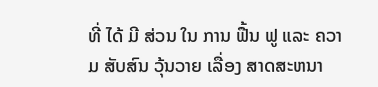ທີ່ ໄດ້ ມີ ສ່ວນ ໃນ ການ ຟື້ນ ຟູ ແລະ ຄວາມ ສັບສົນ ວຸ້ນວາຍ ເລື່ອງ ສາດສະຫນາ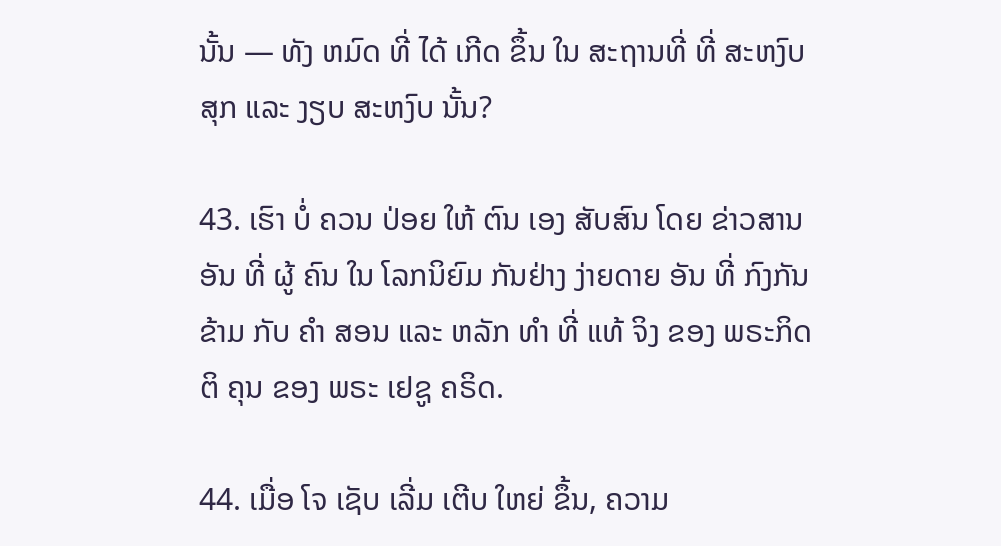ນັ້ນ — ທັງ ຫມົດ ທີ່ ໄດ້ ເກີດ ຂຶ້ນ ໃນ ສະຖານທີ່ ທີ່ ສະຫງົບ ສຸກ ແລະ ງຽບ ສະຫງົບ ນັ້ນ?

43. ເຮົາ ບໍ່ ຄວນ ປ່ອຍ ໃຫ້ ຕົນ ເອງ ສັບສົນ ໂດຍ ຂ່າວສານອັນ ທີ່ ຜູ້ ຄົນ ໃນ ໂລກນິຍົມ ກັນຢ່າງ ງ່າຍດາຍ ອັນ ທີ່ ກົງກັນຂ້າມ ກັບ ຄໍາ ສອນ ແລະ ຫລັກ ທໍາ ທີ່ ແທ້ ຈິງ ຂອງ ພຣະກິດ ຕິ ຄຸນ ຂອງ ພຣະ ເຢຊູ ຄຣິດ.

44. ເມື່ອ ໂຈ ເຊັບ ເລີ່ມ ເຕີບ ໃຫຍ່ ຂຶ້ນ, ຄວາມ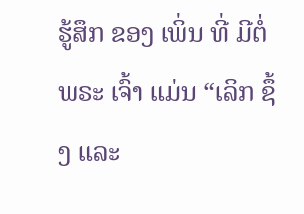ຮູ້ສຶກ ຂອງ ເພິ່ນ ທີ່ ມີຕໍ່ ພຣະ ເຈົ້າ ແມ່ນ “ເລິກ ຊຶ້ງ ແລະ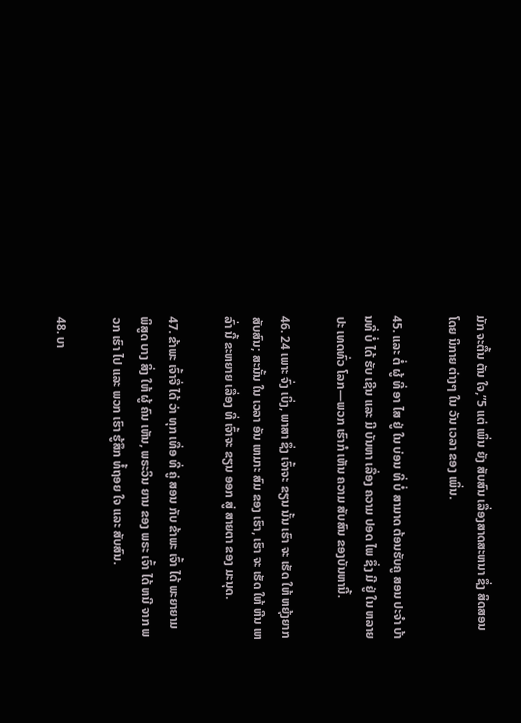ມັກ ຈະຕື້ນ ຕັນ ໃຈ,”5 ແຕ່ ເພິ່ນ ຍັງ ສັບສົນ ເລື່ອງສາດສະຫນາ ຊຶ່ງ ສິດສອນ ໂດຍ ນິກາຍ ຕ່າງໆ ໃນ ວັນ ເວລາ ຂອງ ເພິ່ນ.

45. ແລະ ຕໍ່ ຜູ້ ທີ່ ອາ ໄສ ຢູ່ ໃນ ບ່ອນ ທີ່ ບໍ່ ສາມາດ ຕ້ອນຮັບຄູ ສອນ ປະຈໍາ ບ້ານທີ່ ບໍ່ ໄດ້ ຮັບ ເຊີນ ແລະ ມີ ບັນຫາ ເລື່ອງ ຄວາມ ປອດ ໄພ ຊຶ່ງ ມີ ຢູ່ ໃນ ຫລາຍ ປະ ເທດທົ່ວ ໂລກ—ພວກ ເຮົາກໍ ເຫັນ ຄວາມ ສັບສົນ ຂອງບັນຫານີ້.

46. 24 ເພາະ ຈົ່ງ ເບິ່ງ, ພາສາ ຊຶ່ງ ເຈົ້າຈະ ຂຽນ ນັ້ນ ເຮົາ ຈະ ເຮັດ ໃຫ້ ຫຍຸ້ງຍາກ ສັບສົນ; ສະນັ້ນ ໃນ ເວລາ ອັນ ເຫມາະ ສົມ ຂອງ ເຮົາ, ເຮົາ ຈະ ເຮັດ ໃຫ້ ຫີນ ເຫລົ່າ ນີ້ ຂະຫຍາຍ ເລື່ອງ ທີ່ ເຈົ້າຈະ ຂຽນ ອອກ ສູ່ ສາຍຕາ ຂອງ ມະນຸດ.

47. ຂ້າພະ ເຈົ້າຈື່ ໄດ້ ວ່າ ທຸກ ເທື່ອ ທີ່ ຄູ່ ສອນ ກັບ ຂ້າພະ ເຈົ້າ ໄດ້ ພະຍາຍາມ ພິສູດ ບາງ ສິ່ງ ໃຫ້ ຜູ້ ຄົນ ເຫັນ, ພຣະວິນ ຍານ ຂອງ ພຣະ ເຈົ້າ ໄດ້ ຫນີ ຈາກ ພວກ ເຮົາ ໄປ ແລະ ພວກ ເຮົາ ຮູ້ສຶກ ທໍ້ຖອຍ ໃຈ ແລະ ສັບສົນ.

48. ບາ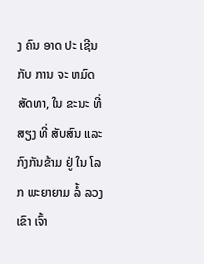ງ ຄົນ ອາດ ປະ ເຊີນ ກັບ ການ ຈະ ຫມົດ ສັດທາ, ໃນ ຂະນະ ທີ່ ສຽງ ທີ່ ສັບສົນ ແລະ ກົງກັນຂ້າມ ຢູ່ ໃນ ໂລກ ພະຍາຍາມ ລໍ້ ລວງ ເຂົາ ເຈົ້າ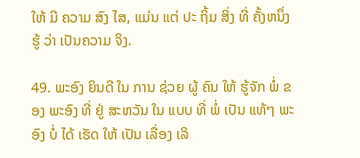ໃຫ້ ມີ ຄວາມ ສົງ ໄສ, ແມ່ນ ແຕ່ ປະ ຖິ້ມ ສິ່ງ ທີ່ ຄັ້ງຫນຶ່ງ ຮູ້ ວ່າ ເປັນຄວາມ ຈິງ.

49. ພະອົງ ຍິນດີ ໃນ ການ ຊ່ວຍ ຜູ້ ຄົນ ໃຫ້ ຮູ້ຈັກ ພໍ່ ຂອງ ພະອົງ ທີ່ ຢູ່ ສະຫວັນ ໃນ ແບບ ທີ່ ພໍ່ ເປັນ ແທ້ໆ ພະອົງ ບໍ່ ໄດ້ ເຮັດ ໃຫ້ ເປັນ ເລື່ອງ ເລິ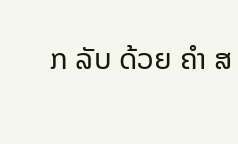ກ ລັບ ດ້ວຍ ຄໍາ ສ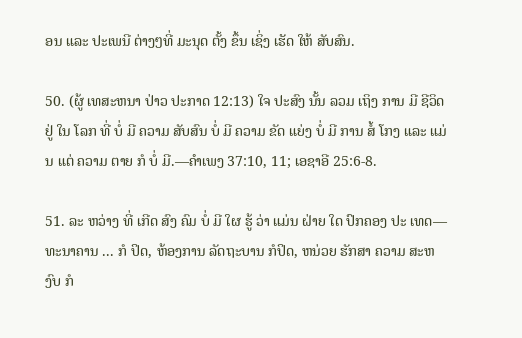ອນ ແລະ ປະເພນີ ຕ່າງໆທີ່ ມະນຸດ ຕັ້ງ ຂຶ້ນ ເຊິ່ງ ເຮັດ ໃຫ້ ສັບສົນ.

50. (ຜູ້ ເທສະຫນາ ປ່າວ ປະກາດ 12:13) ໃຈ ປະສົງ ນັ້ນ ລວມ ເຖິງ ການ ມີ ຊີວິດ ຢູ່ ໃນ ໂລກ ທີ່ ບໍ່ ມີ ຄວາມ ສັບສົນ ບໍ່ ມີ ຄວາມ ຂັດ ແຍ່ງ ບໍ່ ມີ ການ ສໍ້ ໂກງ ແລະ ແມ່ນ ແຕ່ ຄວາມ ຕາຍ ກໍ ບໍ່ ມີ.—ຄໍາເພງ 37:10, 11; ເອຊາອີ 25:6-8.

51. ລະ ຫວ່າງ ທີ່ ເກີດ ສົງ ຄົມ ບໍ່ ມີ ໃຜ ຮູ້ ວ່າ ແມ່ນ ຝ່າຍ ໃດ ປົກຄອງ ປະ ເທດ—ທະນາຄານ ... ກໍ ປິດ, ຫ້ອງການ ລັດຖະບານ ກໍປິດ, ຫນ່ວຍ ຮັກສາ ຄວາມ ສະຫງົບ ກໍ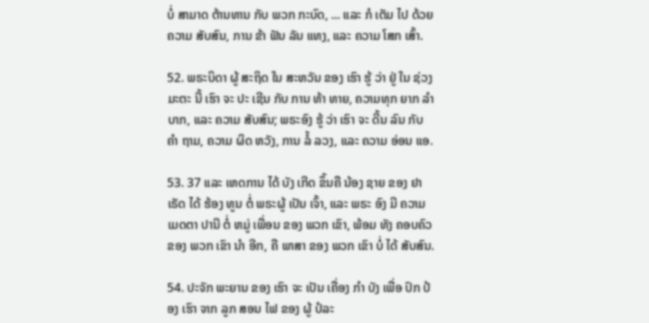ບໍ່ ສາມາດ ຕ້ານທານ ກັບ ພວກ ກະບົດ, ... ແລະ ກໍ ເຕັມ ໄປ ດ້ວຍ ຄວາມ ສັບສົນ, ການ ຂ້າ ຟັນ ລັນ ແທງ, ແລະ ຄວາມ ໂສກ ເສົ້າ.

52. ພຣະບິດາ ຜູ້ ສະຖິດ ໃນ ສະຫວັນ ຂອງ ເຮົາ ຮູ້ ວ່າ ຢູ່ ໃນ ຊ່ວງ ມະຕະ ນີ້ ເຮົາ ຈະ ປະ ເຊີນ ກັບ ການ ທ້າ ທາຍ, ຄວາມທຸກ ຍາກ ລໍາບາກ, ແລະ ຄວາມ ສັບສົນ; ພຣະອົງ ຮູ້ ວ່າ ເຮົາ ຈະ ດີ້ນ ລົນ ກັບ ຄໍາ ຖາມ, ຄວາມ ຜິດ ຫວັງ, ການ ລໍ້ ລວງ, ແລະ ຄວາມ ອ່ອນ ແອ.

53. 37 ແລະ ເຫດການ ໄດ້ ບັງ ເກີດ ຂຶ້ນຄື ນ້ອງ ຊາຍ ຂອງ ຢາ ເຣັດ ໄດ້ ຮ້ອງ ທູນ ຕໍ່ ພຣະຜູ້ ເປັນ ເຈົ້າ, ແລະ ພຣະ ອົງ ມີ ຄວາມ ເມດຕາ ປານີ ຕໍ່ ຫມູ່ ເພື່ອນ ຂອງ ພວກ ເຂົາ, ພ້ອມ ທັງ ຄອບຄົວ ຂອງ ພວກ ເຂົາ ນໍາ ອີກ, ຄື ພາສາ ຂອງ ພວກ ເຂົາ ບໍ່ ໄດ້ ສັບສົນ.

54. ປະຈັກ ພະຍານ ຂອງ ເຮົາ ຈະ ເປັນ ເຄື່ອງ ກໍາ ບັງ ເພື່ອ ປົກ ປ້ອງ ເຮົາ ຈາກ ລູກ ສອນ ໄຟ ຂອງ ຜູ້ ປໍລະ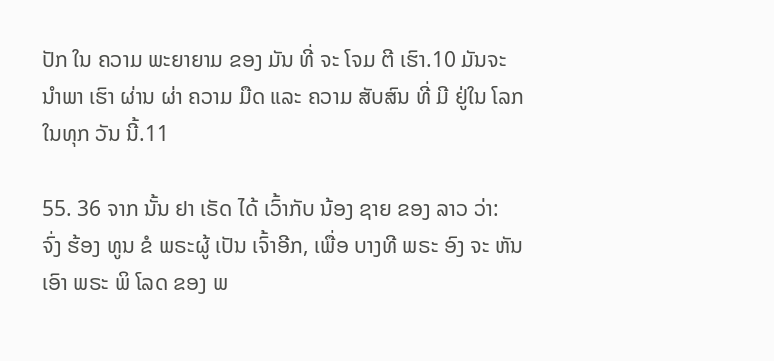ປັກ ໃນ ຄວາມ ພະຍາຍາມ ຂອງ ມັນ ທີ່ ຈະ ໂຈມ ຕີ ເຮົາ.10 ມັນຈະ ນໍາພາ ເຮົາ ຜ່ານ ຜ່າ ຄວາມ ມືດ ແລະ ຄວາມ ສັບສົນ ທີ່ ມີ ຢູ່ໃນ ໂລກ ໃນທຸກ ວັນ ນີ້.11

55. 36 ຈາກ ນັ້ນ ຢາ ເຣັດ ໄດ້ ເວົ້າກັບ ນ້ອງ ຊາຍ ຂອງ ລາວ ວ່າ: ຈົ່ງ ຮ້ອງ ທູນ ຂໍ ພຣະຜູ້ ເປັນ ເຈົ້າອີກ, ເພື່ອ ບາງທີ ພຣະ ອົງ ຈະ ຫັນ ເອົາ ພຣະ ພິ ໂລດ ຂອງ ພ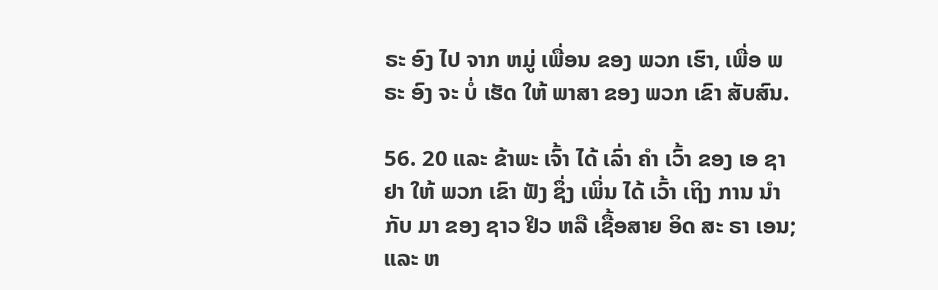ຣະ ອົງ ໄປ ຈາກ ຫມູ່ ເພື່ອນ ຂອງ ພວກ ເຮົາ, ເພື່ອ ພຣະ ອົງ ຈະ ບໍ່ ເຮັດ ໃຫ້ ພາສາ ຂອງ ພວກ ເຂົາ ສັບສົນ.

56. 20 ແລະ ຂ້າພະ ເຈົ້າ ໄດ້ ເລົ່າ ຄໍາ ເວົ້າ ຂອງ ເອ ຊາ ຢາ ໃຫ້ ພວກ ເຂົາ ຟັງ ຊຶ່ງ ເພິ່ນ ໄດ້ ເວົ້າ ເຖິງ ການ ນໍາ ກັບ ມາ ຂອງ ຊາວ ຢິວ ຫລື ເຊື້ອສາຍ ອິດ ສະ ຣາ ເອນ; ແລະ ຫ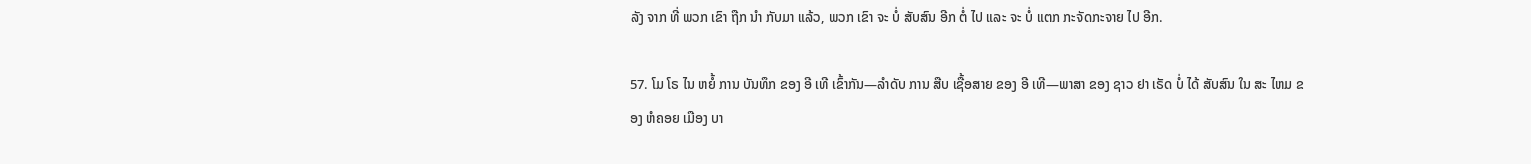ລັງ ຈາກ ທີ່ ພວກ ເຂົາ ຖືກ ນໍາ ກັບມາ ແລ້ວ, ພວກ ເຂົາ ຈະ ບໍ່ ສັບສົນ ອີກ ຕໍ່ ໄປ ແລະ ຈະ ບໍ່ ແຕກ ກະຈັດກະຈາຍ ໄປ ອີກ.

57. ໂມ ໂຣ ໄນ ຫຍໍ້ ການ ບັນທຶກ ຂອງ ອີ ເທີ ເຂົ້າກັນ—ລໍາດັບ ການ ສືບ ເຊື້ອສາຍ ຂອງ ອີ ເທີ—ພາສາ ຂອງ ຊາວ ຢາ ເຣັດ ບໍ່ ໄດ້ ສັບສົນ ໃນ ສະ ໄຫມ ຂອງ ຫໍຄອຍ ເມືອງ ບາ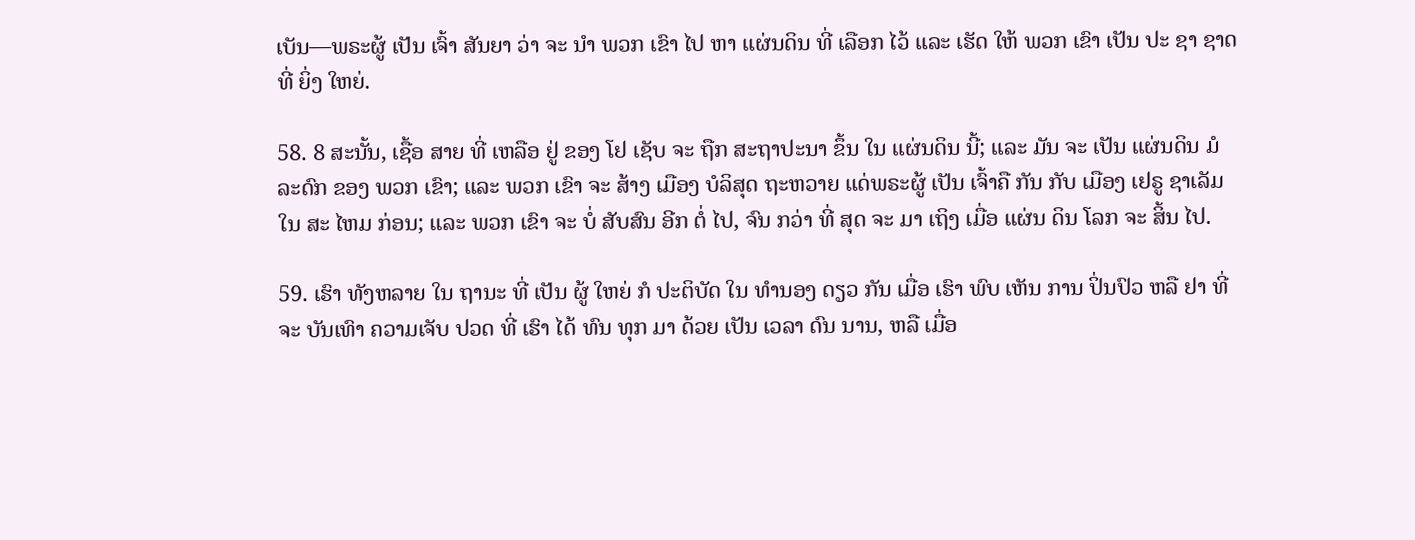ເບັນ—ພຣະຜູ້ ເປັນ ເຈົ້າ ສັນຍາ ວ່າ ຈະ ນໍາ ພວກ ເຂົາ ໄປ ຫາ ແຜ່ນດິນ ທີ່ ເລືອກ ໄວ້ ແລະ ເຮັດ ໃຫ້ ພວກ ເຂົາ ເປັນ ປະ ຊາ ຊາດ ທີ່ ຍິ່ງ ໃຫຍ່.

58. 8 ສະນັ້ນ, ເຊື້ອ ສາຍ ທີ່ ເຫລືອ ຢູ່ ຂອງ ໂຢ ເຊັບ ຈະ ຖືກ ສະຖາປະນາ ຂຶ້ນ ໃນ ແຜ່ນດິນ ນີ້; ແລະ ມັນ ຈະ ເປັນ ແຜ່ນດິນ ມໍລະດົກ ຂອງ ພວກ ເຂົາ; ແລະ ພວກ ເຂົາ ຈະ ສ້າງ ເມືອງ ບໍລິສຸດ ຖະຫວາຍ ແດ່ພຣະຜູ້ ເປັນ ເຈົ້າຄື ກັນ ກັບ ເມືອງ ເຢຣູ ຊາເລັມ ໃນ ສະ ໄຫມ ກ່ອນ; ແລະ ພວກ ເຂົາ ຈະ ບໍ່ ສັບສົນ ອີກ ຕໍ່ ໄປ, ຈົນ ກວ່າ ທີ່ ສຸດ ຈະ ມາ ເຖິງ ເມື່ອ ແຜ່ນ ດິນ ໂລກ ຈະ ສິ້ນ ໄປ.

59. ເຮົາ ທັງຫລາຍ ໃນ ຖານະ ທີ່ ເປັນ ຜູ້ ໃຫຍ່ ກໍ ປະຕິບັດ ໃນ ທໍານອງ ດຽວ ກັນ ເມື່ອ ເຮົາ ພົບ ເຫັນ ການ ປິ່ນປົວ ຫລື ຢາ ທີ່ ຈະ ບັນເທົາ ຄວາມເຈັບ ປວດ ທີ່ ເຮົາ ໄດ້ ທົນ ທຸກ ມາ ດ້ວຍ ເປັນ ເວລາ ດົນ ນານ, ຫລື ເມື່ອ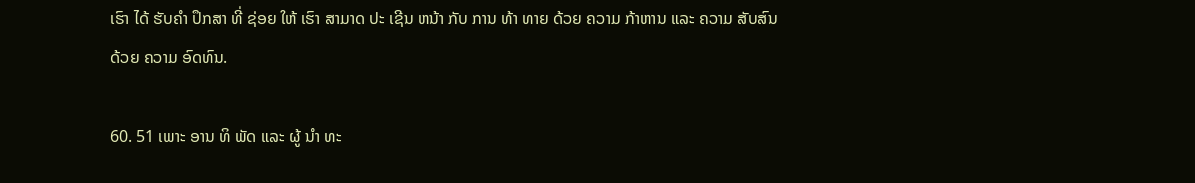ເຮົາ ໄດ້ ຮັບຄໍາ ປຶກສາ ທີ່ ຊ່ອຍ ໃຫ້ ເຮົາ ສາມາດ ປະ ເຊີນ ຫນ້າ ກັບ ການ ທ້າ ທາຍ ດ້ວຍ ຄວາມ ກ້າຫານ ແລະ ຄວາມ ສັບສົນ ດ້ວຍ ຄວາມ ອົດທົນ.

60. 51 ເພາະ ອານ ທິ ພັດ ແລະ ຜູ້ ນໍາ ທະ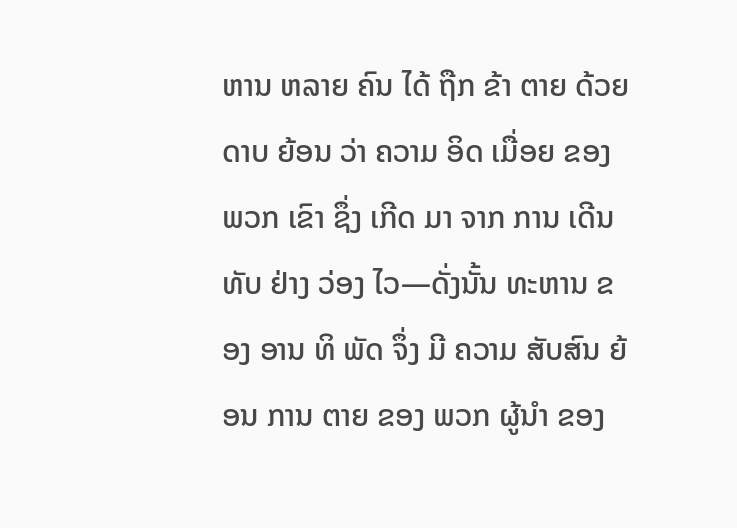ຫານ ຫລາຍ ຄົນ ໄດ້ ຖືກ ຂ້າ ຕາຍ ດ້ວຍ ດາບ ຍ້ອນ ວ່າ ຄວາມ ອິດ ເມື່ອຍ ຂອງ ພວກ ເຂົາ ຊຶ່ງ ເກີດ ມາ ຈາກ ການ ເດີນ ທັບ ຢ່າງ ວ່ອງ ໄວ—ດັ່ງນັ້ນ ທະຫານ ຂອງ ອານ ທິ ພັດ ຈຶ່ງ ມີ ຄວາມ ສັບສົນ ຍ້ອນ ການ ຕາຍ ຂອງ ພວກ ຜູ້ນໍາ ຂອງ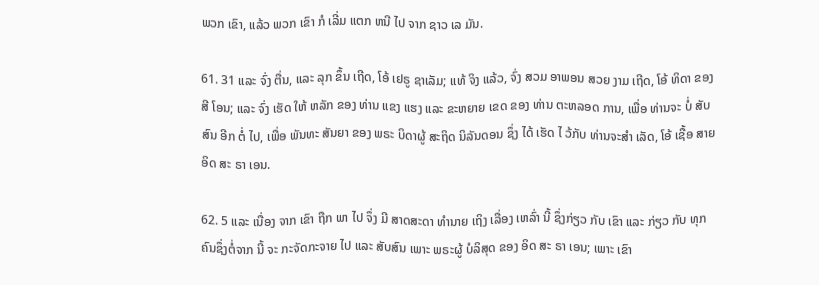ພວກ ເຂົາ, ແລ້ວ ພວກ ເຂົາ ກໍ ເລີ່ມ ແຕກ ຫນີ ໄປ ຈາກ ຊາວ ເລ ມັນ.

61. 31 ແລະ ຈົ່ງ ຕື່ນ, ແລະ ລຸກ ຂຶ້ນ ເຖີດ, ໂອ້ ເຢຣູ ຊາເລັມ; ແທ້ ຈິງ ແລ້ວ, ຈົ່ງ ສວມ ອາພອນ ສວຍ ງາມ ເຖີດ, ໂອ້ ທິດາ ຂອງ ສີ ໂອນ; ແລະ ຈົ່ງ ເຮັດ ໃຫ້ ຫລັກ ຂອງ ທ່ານ ແຂງ ແຮງ ແລະ ຂະຫຍາຍ ເຂດ ຂອງ ທ່ານ ຕະຫລອດ ການ, ເພື່ອ ທ່ານຈະ ບໍ່ ສັບສົນ ອີກ ຕໍ່ ໄປ, ເພື່ອ ພັນທະ ສັນຍາ ຂອງ ພຣະ ບິດາຜູ້ ສະຖິດ ນິລັນດອນ ຊຶ່ງ ໄດ້ ເຮັດ ໄ ວ້ກັບ ທ່ານຈະສໍາ ເລັດ, ໂອ້ ເຊື້ອ ສາຍ ອິດ ສະ ຣາ ເອນ.

62. 5 ແລະ ເນື່ອງ ຈາກ ເຂົາ ຖືກ ພາ ໄປ ຈຶ່ງ ມີ ສາດສະດາ ທໍານາຍ ເຖິງ ເລື່ອງ ເຫລົ່າ ນີ້ ຊຶ່ງກ່ຽວ ກັບ ເຂົາ ແລະ ກ່ຽວ ກັບ ທຸກ ຄົນຊຶ່ງຕໍ່ຈາກ ນີ້ ຈະ ກະຈັດກະຈາຍ ໄປ ແລະ ສັບສົນ ເພາະ ພຣະຜູ້ ບໍລິສຸດ ຂອງ ອິດ ສະ ຣາ ເອນ; ເພາະ ເຂົາ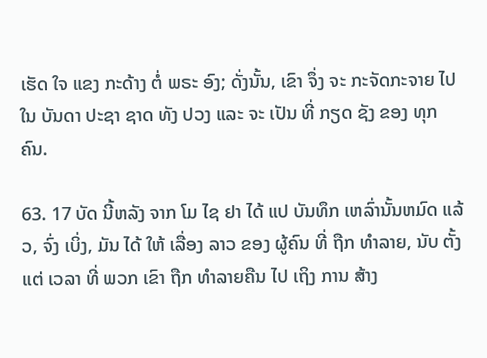ເຮັດ ໃຈ ແຂງ ກະດ້າງ ຕໍ່ ພຣະ ອົງ; ດັ່ງນັ້ນ, ເຂົາ ຈຶ່ງ ຈະ ກະຈັດກະຈາຍ ໄປ ໃນ ບັນດາ ປະຊາ ຊາດ ທັງ ປວງ ແລະ ຈະ ເປັນ ທີ່ ກຽດ ຊັງ ຂອງ ທຸກ ຄົນ.

63. 17 ບັດ ນີ້ຫລັງ ຈາກ ໂມ ໄຊ ຢາ ໄດ້ ແປ ບັນທຶກ ເຫລົ່ານັ້ນຫມົດ ແລ້ວ, ຈົ່ງ ເບິ່ງ, ມັນ ໄດ້ ໃຫ້ ເລື່ອງ ລາວ ຂອງ ຜູ້ຄົນ ທີ່ ຖືກ ທໍາລາຍ, ນັບ ຕັ້ງ ແຕ່ ເວລາ ທີ່ ພວກ ເຂົາ ຖືກ ທໍາລາຍຄືນ ໄປ ເຖິງ ການ ສ້າງ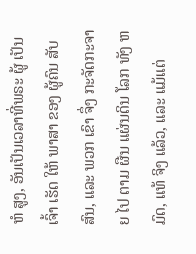ຫໍ ສູງ, ອັນເປັນເວລາທີ່ພຣະ ຜູ້ ເປັນ ເຈົ້າ ເຮັດ ໃຫ້ ພາສາ ຂອງ ຜູ້ຄົນ ສັບສົນ, ແລະ ພວກ ເຂົາ ຈຶ່ງ ກະຈັດກະຈາຍ ໄປ ຕາມ ຜືນ ແຜ່ນດິນ ໂລກ ທັງ ຫມົດ, ແທ້ ຈິງ ແລ້ວ, ແລະ ແມ້ແຕ່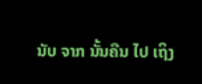ນັບ ຈາກ ນັ້ນຄືນ ໄປ ເຖິງ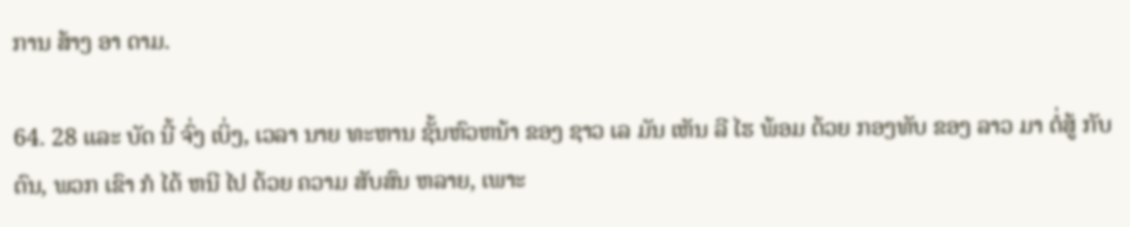ການ ສ້າງ ອາ ດາມ.

64. 28 ແລະ ບັດ ນີ້ ຈົ່ງ ເບິ່ງ, ເວລາ ນາຍ ທະຫານ ຊັ້ນຫົວຫນ້າ ຂອງ ຊາວ ເລ ມັນ ເຫັນ ລີ ໄຮ ພ້ອມ ດ້ວຍ ກອງທັບ ຂອງ ລາວ ມາ ຕໍ່ສູ້ ກັບ ຕົນ, ພວກ ເຂົາ ກໍ ໄດ້ ຫນີ ໄປ ດ້ວຍ ຄວາມ ສັບສົນ ຫລາຍ, ເພາະ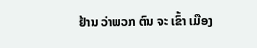ຢ້ານ ວ່າພວກ ຕົນ ຈະ ເຂົ້າ ເມືອງ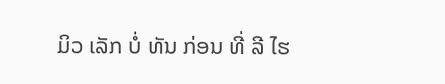ມິວ ເລັກ ບໍ່ ທັນ ກ່ອນ ທີ່ ລີ ໄຮ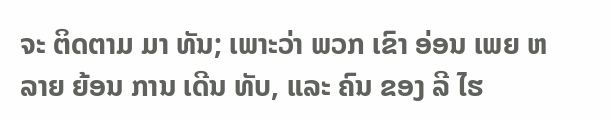ຈະ ຕິດຕາມ ມາ ທັນ; ເພາະວ່າ ພວກ ເຂົາ ອ່ອນ ເພຍ ຫລາຍ ຍ້ອນ ການ ເດີນ ທັບ, ແລະ ຄົນ ຂອງ ລີ ໄຮ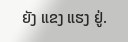ຍັງ ແຂງ ແຮງ ຢູ່.